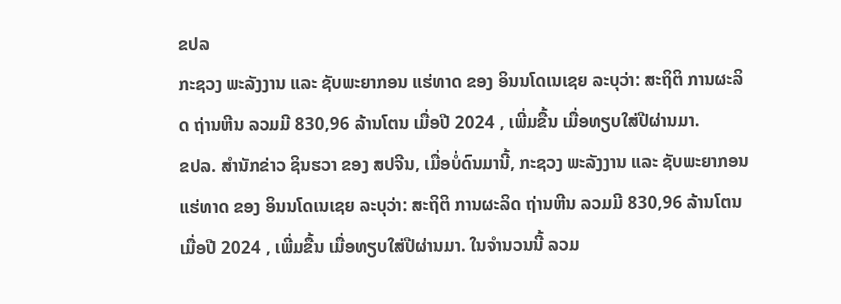ຂປລ
ກະຊວງ ພະລັງງານ ແລະ ຊັບພະຍາກອນ ແຮ່ທາດ ຂອງ ອິນນໂດເນເຊຍ ລະບຸວ່າ: ສະຖິຕິ ການຜະລິດ ຖ່ານຫີນ ລວມມີ 830,96 ລ້ານໂຕນ ເມື່ອປີ 2024 , ເພີ່ມຂື້ນ ເມື່ອທຽບໃສ່ປີຜ່ານມາ.
ຂປລ. ສຳນັກຂ່າວ ຊິນຮວາ ຂອງ ສປຈີນ, ເມື່ອບໍ່ດົນມານີ້, ກະຊວງ ພະລັງງານ ແລະ ຊັບພະຍາກອນ ແຮ່ທາດ ຂອງ ອິນນໂດເນເຊຍ ລະບຸວ່າ: ສະຖິຕິ ການຜະລິດ ຖ່ານຫີນ ລວມມີ 830,96 ລ້ານໂຕນ ເມື່ອປີ 2024 , ເພີ່ມຂື້ນ ເມື່ອທຽບໃສ່ປີຜ່ານມາ. ໃນຈຳນວນນີ້ ລວມ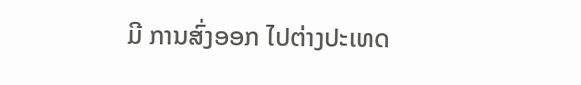ມີ ການສົ່ງອອກ ໄປຕ່າງປະເທດ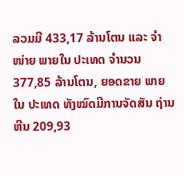ລວມມີ 433,17 ລ້ານໂຕນ ແລະ ຈຳໜ່າຍ ພາຍໃນ ປະເທດ ຈຳນວນ 377,85 ລ້ານໂຕນ, ຍອດຂາຍ ພາຍໃນ ປະເທດ ທັງໝົດມີການຈັດສັນ ຖ່ານຫີນ 209,93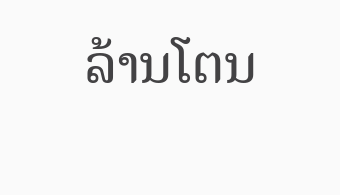ລ້ານໂຕນ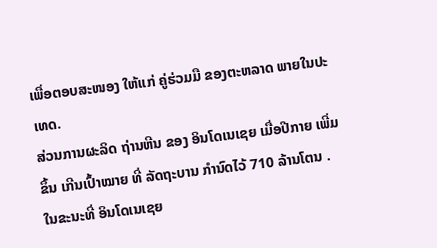ເພື່ອຕອບສະໜອງ ໃຫ້ແກ່ ຄູ່ຮ່ວມມື ຂອງຕະຫລາດ ພາຍໃນປະເທດ.
ສ່ວນການຜະລິດ ຖ່ານຫີນ ຂອງ ອິນໂດເນເຊຍ ເມື່ອປີກາຍ ເພີ່ມຂຶ້ນ ເກີນເປົ້າໝາຍ ທີ່ ລັດຖະບານ ກຳນົດໄວ້ 710 ລ້ານໂຕນ . ໃນຂະນະທີ່ ອິນໂດເນເຊຍ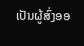ເປັນຜູ້ສົ່ງອອ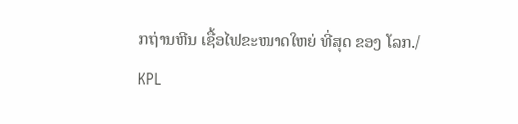ກຖ່ານຫີນ ເຊື້ອໄຟຂະໜາດໃຫຍ່ ທີ່ສຸດ ຂອງ ໂລກ./
KPL